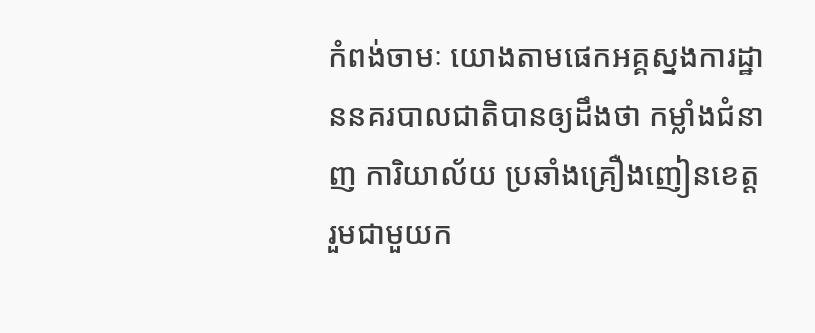កំពង់ចាមៈ យោងតាមផេកអគ្គស្នងការដ្ឋាននគរបាលជាតិបានឲ្យដឹងថា កម្លាំងជំនាញ ការិយាល័យ ប្រឆាំងគ្រឿងញៀនខេត្ត រួមជាមួយក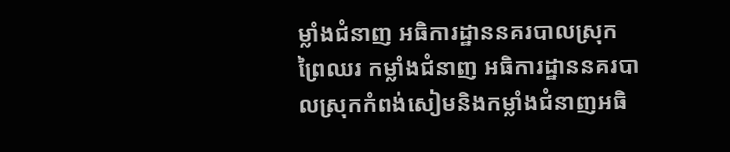ម្លាំងជំនាញ អធិការដ្ឋាននគរបាលស្រុកព្រៃឈរ កម្លាំងជំនាញ អធិការដ្ឋាននគរបាលស្រុកកំពង់សៀមនិងកម្លាំងជំនាញអធិ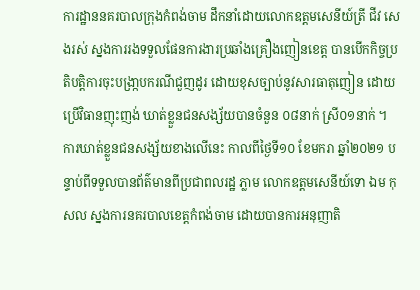ការដ្ឋាននគរបាលក្រុងកំពង់ចាម ដឹកនាំដោយលោកឧត្តមសេនីយ៍ត្រី ជីវ សេងរស់ ស្នងការរងទទួលផែនការងារប្រឆាំងគ្រឿងញៀនខេត្ត បានបើកកិច្ចប្រតិបត្តិការចុះបង្រា្កបករណីជួញដូរ ដោយខុសច្បាប់នូវសារធាតុញៀន ដោយប្រើវិធានញុះញង់ ឃាត់ខ្លួនជនសង្ស័យបានចំនួន ០៨នាក់ ស្រី០១នាក់ ។
ការឃាត់ខ្លួនជនសង្ស័យខាងលើនេះ កាលពីថ្ងៃទី១០ ខែមករា ឆ្នាំ២០២១ បន្ទាប់ពីទទួលបានព័ត៌មានពីប្រជាពលរដ្ឋ ភ្លាម លោកឧត្តមសេនីយ៍ទោ ឯម កុសល ស្នងការនគរបាលខេត្តកំពង់ចាម ដោយបានការអនុញាតិ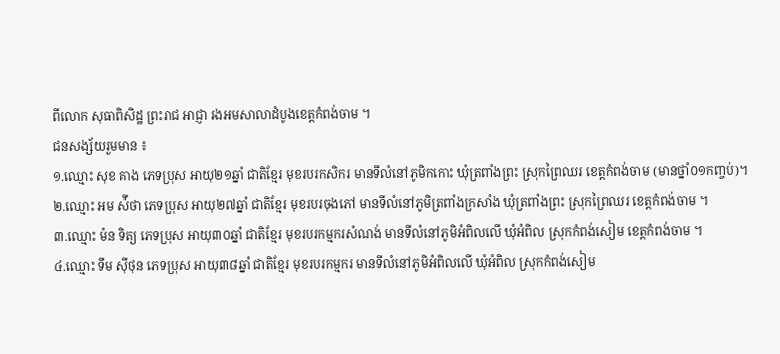ពីលោក សុធាពិសិដ្ឋ ព្រះរាជ អាជ្ញា រងអមសាលាដំបូងខេត្តកំពង់ចាម ។
ជនសង្ស័យរួមមាន ៖
១.ឈ្មោះ សុខ គាង ភេទប្រុស អាយុ២១ឆ្នាំ ជាតិខ្មែរ មុខរបរកសិករ មានទីលំនៅភូមិកកោះ ឃុំត្រពាំងព្រះ ស្រុកព្រៃឈរ ខេត្តកំពង់ចាម (មានថ្នាំ០១កញ្ចប់)។
២.ឈ្មោះ អម ស៉ីថា ភេទប្រុស អាយុ២៧ឆ្នាំ ជាតិខ្មែរ មុខរបរចុងភៅ មានទីលំនៅភូមិត្រពាំងក្រសាំង ឃុំត្រពាំងព្រះ ស្រុកព្រៃឈរ ខេត្តកំពង់ចាម ។
៣.ឈ្មោះ ម៉ន ទិត្យ ភេទប្រុស អាយុ៣០ឆ្នាំ ជាតិខ្មែរ មុខរបរកម្មករសំណង់ មានទីលំនៅភូមិអំពិលលើ ឃុំអំពិល ស្រុកកំពង់សៀម ខេត្តកំពង់ចាម ។
៤.ឈ្មោះ ទឹម ស៊ីថុន ភេទប្រុស អាយុ៣៨ឆ្នាំ ជាតិខ្មែរ មុខរបរកម្មករ មានទីលំនៅភូមិអំពិលលើ ឃុំអំពិល ស្រុកកំពង់សៀម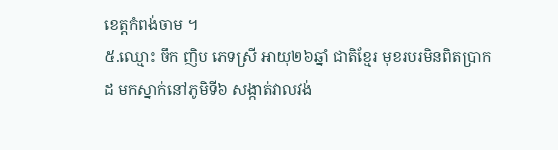ខេត្តកំពង់ចាម ។
៥.ឈ្មោះ ចឹក ញិប ភេទស្រី អាយុ២៦ឆ្នាំ ជាតិខ្មែរ មុខរបរមិនពិតប្រាកដ មកស្នាក់នៅភូមិទី៦ សង្កាត់វាលវង់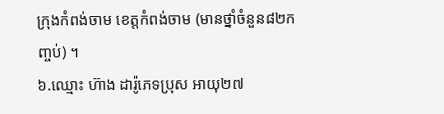ក្រុងកំពង់ចាម ខេត្តកំពង់ចាម (មានថ្នាំចំនួន៨២កញ្ចប់) ។
៦.ឈ្មោះ ហ៊ាង ដារ៉ូភេទប្រុស អាយុ២៧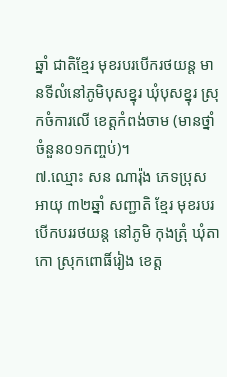ឆ្នាំ ជាតិខ្មែរ មុខរបរបើករថយន្ត មានទីលំនៅភូមិបុសខ្នុរ ឃុំបុសខ្នុរ ស្រុកចំការលើ ខេត្តកំពង់ចាម (មានថ្នាំចំនួន០១កញ្ចប់)។
៧.ឈ្មោះ សន ណារ៉ុង ភេទប្រុស អាយុ ៣២ឆ្នាំ សញ្ជាតិ ខ្មែរ មុខរបរ បើកបររថយន្ត នៅភូមិ កុងត្រុំ ឃុំតាកោ ស្រុកពោធិ៍រៀង ខេត្ត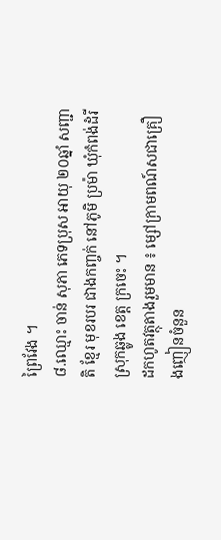ព្រៃវែង ។
៨.ឈ្មោះ ចាន់ សុភា ភេទប្រុស អាយុ ២០ឆ្នាំ សញ្ជាតិ ខ្មែរ មុខរបរ ជាងកញ្ចក់ នៅភូមិ ប្រម៉ា ឃុំកំពង់ដំរី ស្រុកឆ្លូង ខេត្ត ក្រចេះ ។
ដកហូតវត្ថុតាងរួមមាន ៖ ម្សៅក្រាមពណ៍សជាគ្រឿងញៀនចំនួន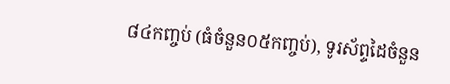៨៤កញ្ចប់ (ធំចំនួន០៥កញ្ចប់), ទូរស័ព្ទដៃចំនួន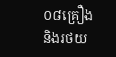០៨គ្រឿងនិងរថយ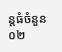ន្តធំចំនួន០២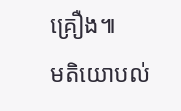គ្រឿង៕
មតិយោបល់